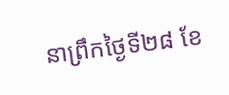នាព្រឹកថ្ងៃទី២៨ ខែ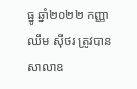ធ្នូ ឆ្នាំ២០២២ កញ្ញា ឈឹម ស៊ីថរ ត្រូវបានសាលាឧ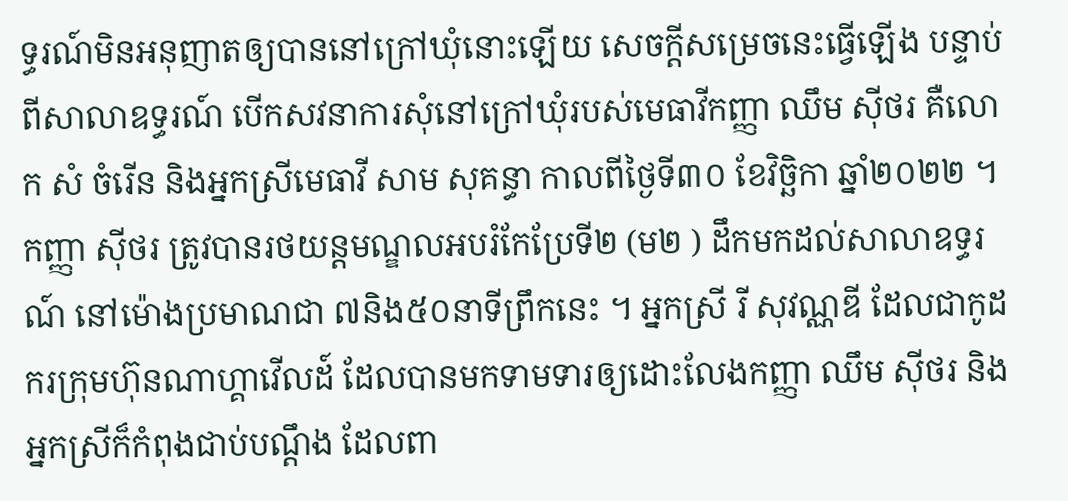ទ្ធរណ៍មិនអនុញាតឲ្យបាននៅក្រៅឃុំនោះឡើយ សេចក្តីសម្រេចនេះធ្វើឡើង បន្ទាប់ពីសាលាឧទ្ធរណ៍ បើកសវនាការសុំនៅក្រៅឃុំរបស់មេធាវីកញ្ញា ឈឹម ស៊ីថរ គឺលោក សំ ចំរើន និងអ្នកស្រីមេធាវី សាម សុគន្ធា កាលពីថ្ងៃទី៣០ ខែវិច្ឆិកា ឆ្នាំ២០២២ ។ កញ្ញា ស៊ីថរ ត្រូវបានរថយន្តមណ្ឌលអបរំកែប្រែទី២ (ម២ ) ដឹកមកដល់សាលាឧទ្ធរណ៍ នៅម៉ោងប្រមាណជា ៧និង៥០នាទីព្រឹកនេះ ។ អ្នកស្រី រី សុវណ្ណឌី ដែលជាកូដករក្រុមហ៊ុនណាហ្គាវើលដ៍ ដែលបានមកទាមទារឲ្យដោះលែងកញ្ញា ឈឹម ស៊ីថរ និងអ្នកស្រីក៏កំពុងជាប់បណ្តឹង ដែលពា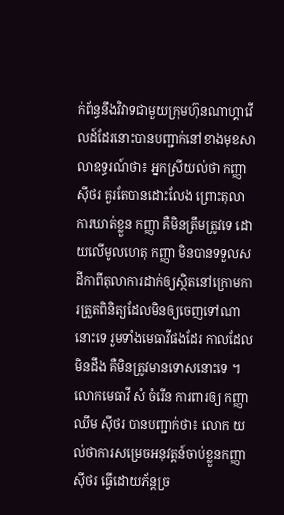ក់ព័ន្ធនឹងវិវាទជាមួយក្រុមហ៊ុនណាហ្គាវើលដ៍ដែរនោះបានបញ្ជាក់នៅខាងមុខសាលាឧទ្ធរណ៍ថា៖ អ្នកស្រីយល់ថា កញ្ញា ស៊ីថរ គួរតែបានដោះលែង ព្រោះតុលាការឃាត់ខ្លួន កញ្ញា គឺមិនត្រឹមត្រូវទេ ដោយលើមូលហេតុ កញ្ញា មិនបានទទួលសដីកាពីតុលាការដាក់ឲ្យស្ថិតនៅក្រោមការត្រួតពិនិត្យដែលមិនឲ្យចេញទៅណានោះទេ រួមទាំងមេធាវីផងដែរ កាលដែលមិនដឹង គឺមិនត្រូវមានទោសនោះទេ ។
លោកមេធាវី សំ ចំរើន ការពារឲ្យ កញ្ញា ឈឹម ស៊ីថរ បានបញ្ជាក់ថា៖ លោក យល់ថាការសម្រេចអនុវត្តន៍ចាប់ខ្លួនកញ្ញា ស៊ីថរ ធ្វើដោយភ័ន្តច្រ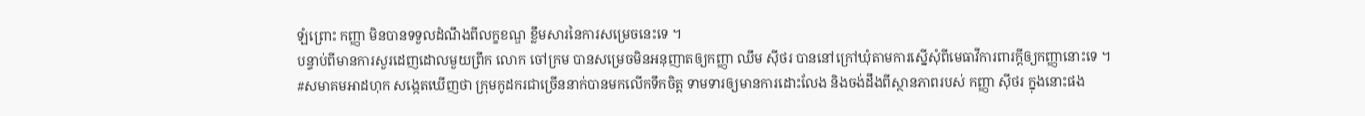ឡំព្រោះ កញ្ញា មិនបានទទួលដំណឹងពីលក្ខខណ្ឌ ខ្លឹមសារនៃការសម្រេចនេះទេ ។
បន្ទាប់ពីមានការសួរដេញដោលមួយព្រឹក លោក ចៅក្រម បានសម្រេចមិនអនុញាតឲ្យកញ្ញា ឈឹម ស៊ីថរ បាននៅក្រៅឃុំតាមការស្នើសុំពីមេធាវីការពារក្តីឲ្យកញ្ញានោះទេ ។
#សមាគមអាដហុក សង្កេតឃើញថា ក្រុមកូដករជាច្រើននាក់បានមកលើកទឹកចិត្ត ទាមទារឲ្យមានការដោះលែង និងចង់ដឹងពីស្ថានភាពរបស់ កញ្ញា ស៊ីថរ ក្នុងនោះផង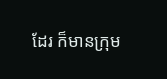ដែរ ក៏មានក្រុម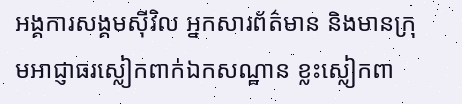អង្គការសង្គមស៊ីវិល អ្នកសារព័ត៌មាន និងមានក្រុមអាជ្ញាធរស្លៀកពាក់ឯកសណ្ឋាន ខ្លះស្លៀកពា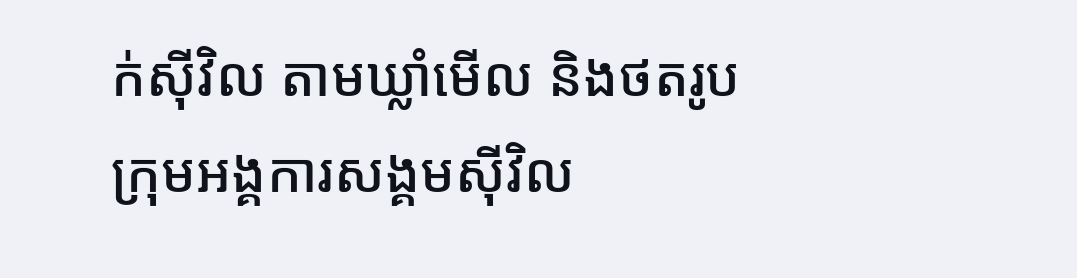ក់ស៊ីវិល តាមឃ្លាំមើល និងថតរូបក្រុមអង្គការសង្គមស៊ីវិល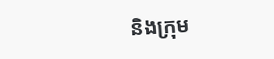និងក្រុម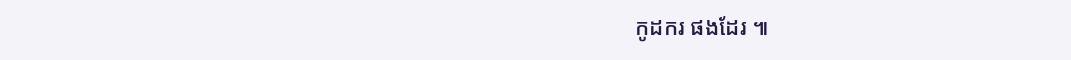កូដករ ផងដែរ ៕